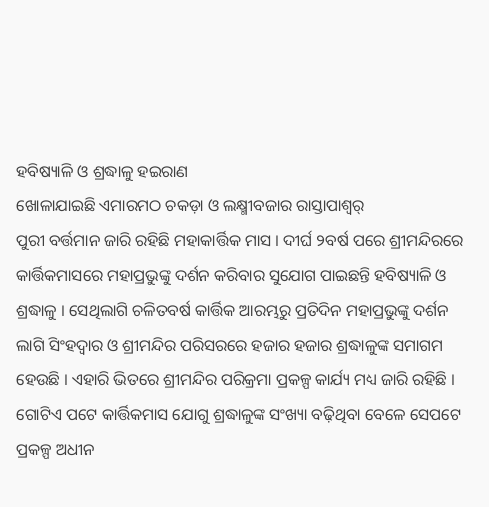ହବିଷ୍ୟାଳି ଓ ଶ୍ରଦ୍ଧାଳୁ ହଇରାଣ
ଖୋଳାଯାଇଛି ଏମାରମଠ ଚକଡ଼ା ଓ ଲକ୍ଷ୍ମୀବଜାର ରାସ୍ତାପାଶ୍ୱର୍
ପୁରୀ ବର୍ତ୍ତମାନ ଜାରି ରହିଛି ମହାକାର୍ତ୍ତିକ ମାସ । ଦୀର୍ଘ ୨ବର୍ଷ ପରେ ଶ୍ରୀମନ୍ଦିରରେ କାର୍ତ୍ତିକମାସରେ ମହାପ୍ରଭୁଙ୍କୁ ଦର୍ଶନ କରିବାର ସୁଯୋଗ ପାଇଛନ୍ତି ହବିଷ୍ୟାଳି ଓ ଶ୍ରଦ୍ଧାଳୁ । ସେଥିଲାଗି ଚଳିତବର୍ଷ କାର୍ତ୍ତିକ ଆରମ୍ଭରୁ ପ୍ରତିଦିନ ମହାପ୍ରଭୁଙ୍କୁ ଦର୍ଶନ ଲାଗି ସିଂହଦ୍ୱାର ଓ ଶ୍ରୀମନ୍ଦିର ପରିସରରେ ହଜାର ହଜାର ଶ୍ରଦ୍ଧାଳୁଙ୍କ ସମାଗମ ହେଉଛି । ଏହାରି ଭିତରେ ଶ୍ରୀମନ୍ଦିର ପରିକ୍ରମା ପ୍ରକଳ୍ପ କାର୍ଯ୍ୟ ମଧ୍ୟ ଜାରି ରହିଛି । ଗୋଟିଏ ପଟେ କାର୍ତ୍ତିକମାସ ଯୋଗୁ ଶ୍ରଦ୍ଧାଳୁଙ୍କ ସଂଖ୍ୟା ବଢ଼ିଥିବା ବେଳେ ସେପଟେ ପ୍ରକଳ୍ପ ଅଧୀନ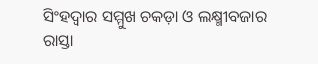ସିଂହଦ୍ୱାର ସମ୍ମୁଖ ଚକଡ଼ା ଓ ଲକ୍ଷ୍ମୀବଜାର ରାସ୍ତା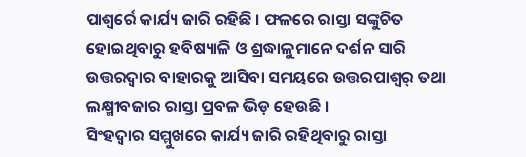ପାଶ୍ୱର୍ରେ କାର୍ଯ୍ୟ ଜାରି ରହିଛି । ଫଳରେ ରାସ୍ତା ସଙ୍କୁଚିତ ହୋଇଥିବାରୁ ହବିଷ୍ୟାଳି ଓ ଶ୍ରଦ୍ଧାଳୁମାନେ ଦର୍ଶନ ସାରି ଉତ୍ତରଦ୍ୱାର ବାହାରକୁ ଆସିବା ସମୟରେ ଉତ୍ତରପାଶ୍ୱର୍ ତଥା ଲକ୍ଷ୍ମୀବଜାର ରାସ୍ତା ପ୍ରବଳ ଭିଡ଼ ହେଉଛି ।
ସିଂହଦ୍ୱାର ସମ୍ମୁଖରେ କାର୍ଯ୍ୟ ଜାରି ରହିଥିବାରୁ ରାସ୍ତା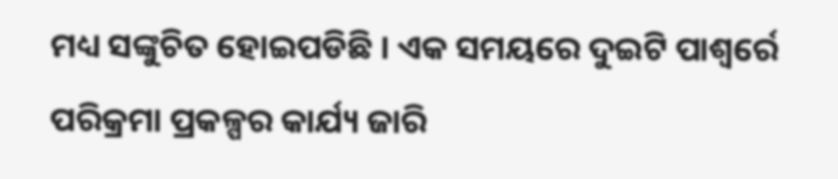ମଧ୍ୟ ସଙ୍କୁଚିତ ହୋଇପଡିଛି । ଏକ ସମୟରେ ଦୁଇଟି ପାଶ୍ୱର୍ରେ ପରିକ୍ରମା ପ୍ରକଳ୍ପର କାର୍ଯ୍ୟ ଜାରି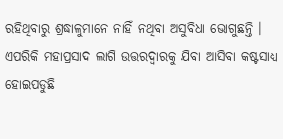ରହିଥିବାରୁ ଶ୍ରଦ୍ଧାଳୁମାନେ ନାହିଁ ନଥିବା ଅସୁବିଧା ଭୋଗୁଛନ୍ତି । ଏପରିକି ମହାପ୍ରସାଦ ଲାଗି ଉତ୍ତରଦ୍ୱାରକୁ ଯିବା ଆସିବା କଷ୍ଟସାଧ୍ୟ ହୋଇପଡୁଛି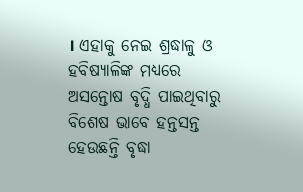। ଏହାକୁ ନେଇ ଶ୍ରଦ୍ଧାଳୁ ଓ ହବିଷ୍ୟାଳିଙ୍କ ମଧ୍ୟରେ ଅସନ୍ତୋଷ ବୃଦ୍ଧି ପାଇଥିବାରୁ ବିଶେଷ ଭାବେ ହନ୍ତସନ୍ତ ହେଉଛନ୍ତି ବୃଦ୍ଧା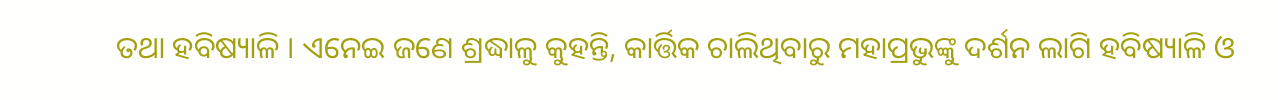ତଥା ହବିଷ୍ୟାଳି । ଏନେଇ ଜଣେ ଶ୍ରଦ୍ଧାଳୁ କୁହନ୍ତି, କାର୍ତ୍ତିକ ଚାଲିଥିବାରୁ ମହାପ୍ରଭୁଙ୍କୁ ଦର୍ଶନ ଲାଗି ହବିଷ୍ୟାଳି ଓ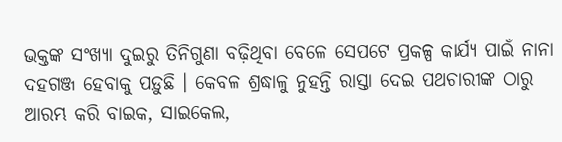ଭକ୍ତଙ୍କ ସଂଖ୍ୟା ଦୁଇରୁ ତିନିଗୁଣା ବଢ଼ିଥିବା ବେଳେ ସେପଟେ ପ୍ରକଳ୍ପ କାର୍ଯ୍ୟ ପାଇଁ ନାନା ଦହଗଞ୍ଜ ହେବାକୁ ପଡ଼ୁଛି । କେବଳ ଶ୍ରଦ୍ଧାଳୁ ନୁହନ୍ତି ରାସ୍ତା ଦେଇ ପଥଚାରୀଙ୍କ ଠାରୁ ଆରମ୍ଭ କରି ବାଇକ, ସାଇକେଲ,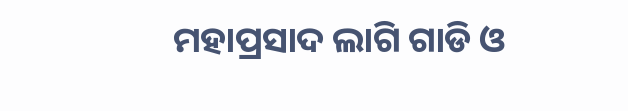ମହାପ୍ରସାଦ ଲାଗି ଗାଡି ଓ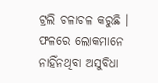ଟ୍ରଲି ଚଳାଚଳ କରୁଛି । ଫଳରେ ଲୋକମାନେ ନାହିଁନଥିବା ଅସୁବିଧା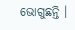ଭୋଗୁଛନ୍ତି ।